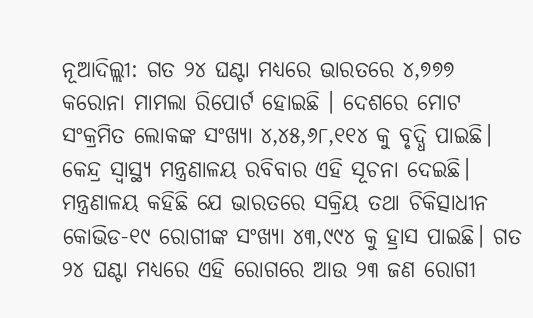ନୂଆଦିଲ୍ଲୀ: ଗତ ୨୪ ଘଣ୍ଟା ମଧ୍ୟରେ ଭାରତରେ ୪,୭୭୭ କରୋନା ମାମଲା ରିପୋର୍ଟ ହୋଇଛି । ଦେଶରେ ମୋଟ ସଂକ୍ରମିତ ଲୋକଙ୍କ ସଂଖ୍ୟା ୪,୪୫,୬୮,୧୧୪ କୁ ବୃଦ୍ଧି ପାଇଛି। କେନ୍ଦ୍ର ସ୍ୱାସ୍ଥ୍ୟ ମନ୍ତ୍ରଣାଳୟ ରବିବାର ଏହି ସୂଚନା ଦେଇଛି।
ମନ୍ତ୍ରଣାଳୟ କହିଛି ଯେ ଭାରତରେ ସକ୍ରିୟ ତଥା ଚିକିତ୍ସାଧୀନ କୋଭିଡ-୧୯ ରୋଗୀଙ୍କ ସଂଖ୍ୟା ୪୩,୯୯୪ କୁ ହ୍ରାସ ପାଇଛି। ଗତ ୨୪ ଘଣ୍ଟା ମଧ୍ୟରେ ଏହି ରୋଗରେ ଆଉ ୨୩ ଜଣ ରୋଗୀ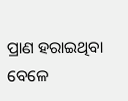ପ୍ରାଣ ହରାଇଥିବା ବେଳେ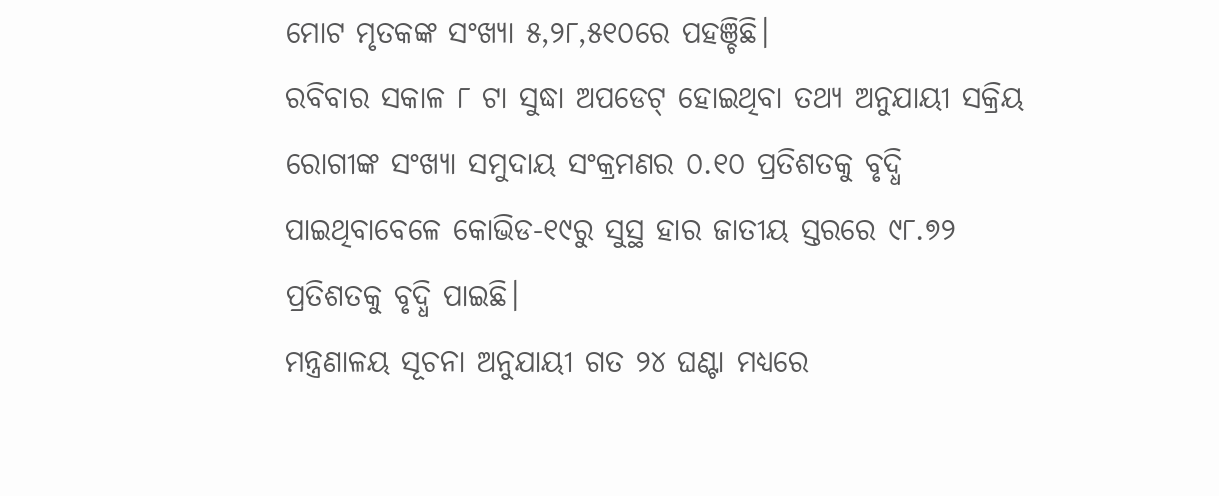ମୋଟ ମୃତକଙ୍କ ସଂଖ୍ୟା ୫,୨୮,୫୧୦ରେ ପହଞ୍ଚିଛି।
ରବିବାର ସକାଳ ୮ ଟା ସୁଦ୍ଧା ଅପଡେଟ୍ ହୋଇଥିବା ତଥ୍ୟ ଅନୁଯାୟୀ ସକ୍ରିୟ ରୋଗୀଙ୍କ ସଂଖ୍ୟା ସମୁଦାୟ ସଂକ୍ରମଣର ୦.୧୦ ପ୍ରତିଶତକୁ ବୃଦ୍ଧି ପାଇଥିବାବେଳେ କୋଭିଡ-୧୯ରୁ ସୁସ୍ଥ ହାର ଜାତୀୟ ସ୍ତରରେ ୯୮.୭୨ ପ୍ରତିଶତକୁ ବୃଦ୍ଧି ପାଇଛି।
ମନ୍ତ୍ରଣାଳୟ ସୂଚନା ଅନୁଯାୟୀ ଗତ ୨୪ ଘଣ୍ଟା ମଧ୍ୟରେ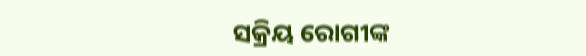ସକ୍ରିୟ ରୋଗୀଙ୍କ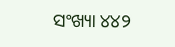ସଂଖ୍ୟା ୪୪୨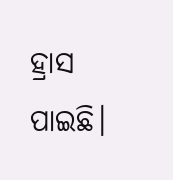ହ୍ରାସ ପାଇଛି।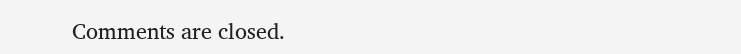Comments are closed.